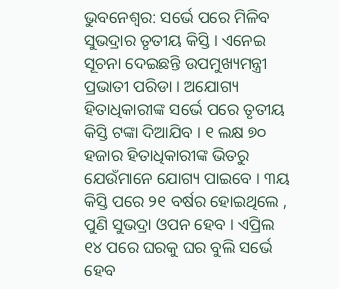ଭୁବନେଶ୍ୱର: ସର୍ଭେ ପରେ ମିଳିବ ସୁଭଦ୍ରାର ତୃତୀୟ କିସ୍ତି । ଏନେଇ ସୂଚନା ଦେଇଛନ୍ତି ଉପମୁଖ୍ୟମନ୍ତ୍ରୀ ପ୍ରଭାତୀ ପରିଡା । ଅଯୋଗ୍ୟ ହିତାଧିକାରୀଙ୍କ ସର୍ଭେ ପରେ ତୃତୀୟ କିସ୍ତି ଟଙ୍କା ଦିଆଯିବ । ୧ ଲକ୍ଷ ୭୦ ହଜାର ହିତାଧିକାରୀଙ୍କ ଭିତରୁ ଯେଉଁମାନେ ଯୋଗ୍ୟ ପାଇବେ । ୩ୟ କିସ୍ତି ପରେ ୨୧ ବର୍ଷର ହୋଇଥିଲେ , ପୁଣି ସୁଭଦ୍ରା ଓପନ ହେବ । ଏପ୍ରିଲ ୧୪ ପରେ ଘରକୁ ଘର ବୁଲି ସର୍ଭେ ହେବ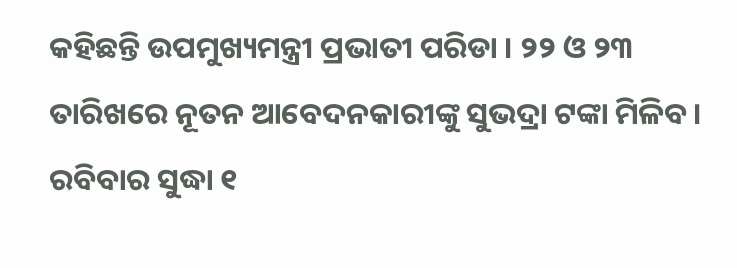କହିଛନ୍ତି ଉପମୁଖ୍ୟମନ୍ତ୍ରୀ ପ୍ରଭାତୀ ପରିଡା । ୨୨ ଓ ୨୩ ତାରିଖରେ ନୂତନ ଆବେଦନକାରୀଙ୍କୁ ସୁଭଦ୍ରା ଟଙ୍କା ମିଳିବ । ରବିବାର ସୁଦ୍ଧା ୧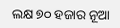ଲକ୍ଷ ୭୦ ହଜାର ନୂଆ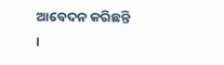ଆବେଦନ କରିଛନ୍ତି ।